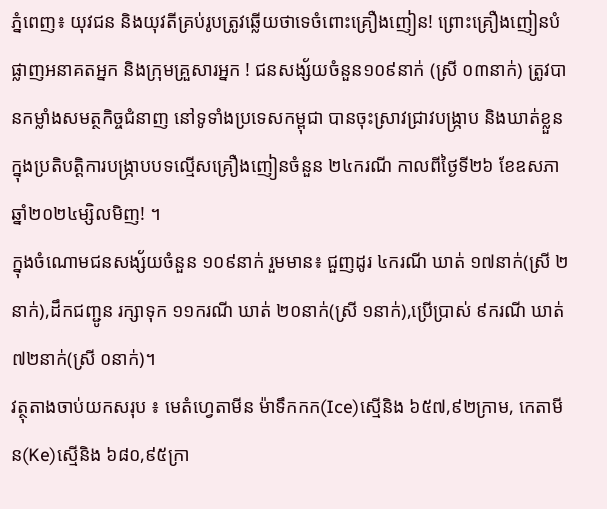ភ្នំពេញ៖ យុវជន និងយុវតីគ្រប់រូបត្រូវឆ្លើយថាទេចំពោះគ្រឿងញៀន! ព្រោះគ្រឿងញៀនបំផ្លាញអនាគតអ្នក និងក្រុមគ្រួសារអ្នក ! ជនសង្ស័យចំនួន១០៩នាក់ (ស្រី ០៣នាក់) ត្រូវបានកម្លាំងសមត្ថកិច្ចជំនាញ នៅទូទាំងប្រទេសកម្ពុជា បានចុះស្រាវជ្រាវបង្រ្កាប និងឃាត់ខ្លួន ក្នុងប្រតិបត្តិការបង្ក្រាបបទល្មើសគ្រឿងញៀនចំនួន ២៤ករណី កាលពីថ្ងៃទី២៦ ខែឧសភា ឆ្នាំ២០២៤ម្សិលមិញ! ។
ក្នុងចំណោមជនសង្ស័យចំនួន ១០៩នាក់ រួមមាន៖ ជួញដូរ ៤ករណី ឃាត់ ១៧នាក់(ស្រី ២នាក់),ដឹកជញ្ជូន រក្សាទុក ១១ករណី ឃាត់ ២០នាក់(ស្រី ១នាក់),ប្រើប្រាស់ ៩ករណី ឃាត់ ៧២នាក់(ស្រី ០នាក់)។
វត្ថុតាងចាប់យកសរុប ៖ មេតំហ្វេតាមីន ម៉ាទឹកកក(Ice)ស្មេីនិង ៦៥៧,៩២ក្រាម, កេតាមីន(Ke)ស្មេីនិង ៦៨០,៩៥ក្រា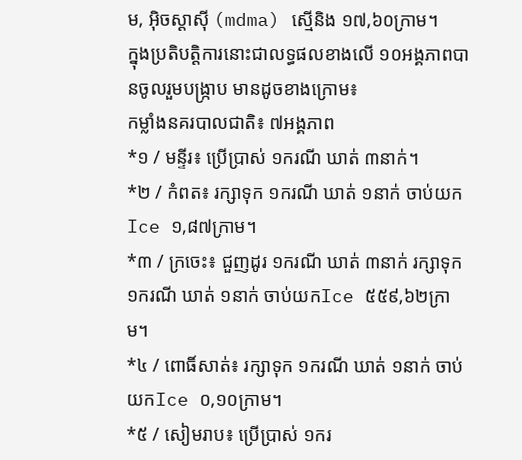ម, អ៊ិចស្តាស៊ី (mdma) ស្មេីនិង ១៧,៦០ក្រាម។
ក្នុងប្រតិបត្តិការនោះជាលទ្ធផលខាងលើ ១០អង្គភាពបានចូលរួមបង្ក្រាប មានដូចខាងក្រោម៖
កម្លាំងនគរបាលជាតិ៖ ៧អង្គភាព
*១ / មន្ទីរ៖ ប្រើប្រាស់ ១ករណី ឃាត់ ៣នាក់។
*២ / កំពត៖ រក្សាទុក ១ករណី ឃាត់ ១នាក់ ចាប់យកIce ១,៨៧ក្រាម។
*៣ / ក្រចេះ៖ ជួញដូរ ១ករណី ឃាត់ ៣នាក់ រក្សាទុក ១ករណី ឃាត់ ១នាក់ ចាប់យកIce ៥៥៩,៦២ក្រាម។
*៤ / ពោធិ៍សាត់៖ រក្សាទុក ១ករណី ឃាត់ ១នាក់ ចាប់យកIce ០,១០ក្រាម។
*៥ / សៀមរាប៖ ប្រើប្រាស់ ១ករ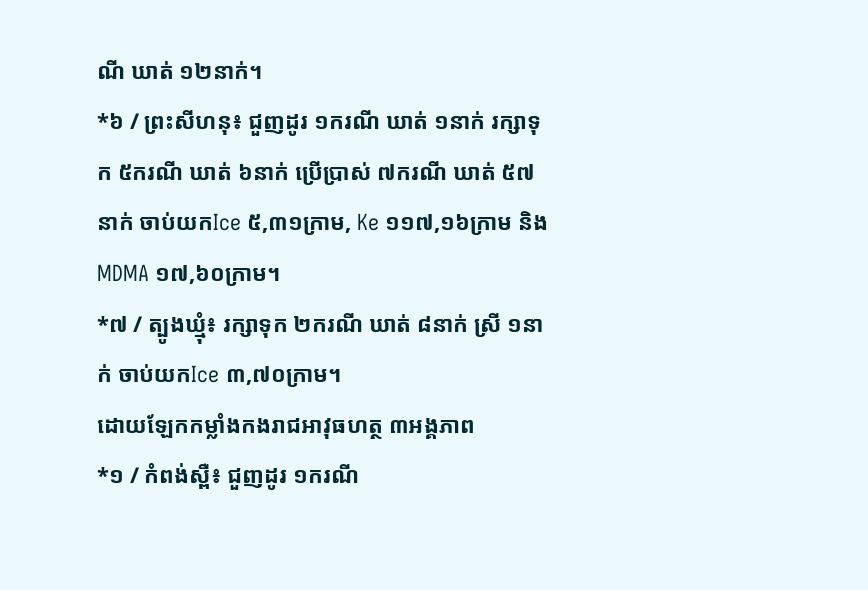ណី ឃាត់ ១២នាក់។
*៦ / ព្រះសីហនុ៖ ជួញដូរ ១ករណី ឃាត់ ១នាក់ រក្សាទុក ៥ករណី ឃាត់ ៦នាក់ ប្រើប្រាស់ ៧ករណី ឃាត់ ៥៧នាក់ ចាប់យកIce ៥,៣១ក្រាម, Ke ១១៧,១៦ក្រាម និងMDMA ១៧,៦០ក្រាម។
*៧ / ត្បូងឃ្មុំ៖ រក្សាទុក ២ករណី ឃាត់ ៨នាក់ ស្រី ១នាក់ ចាប់យកIce ៣,៧០ក្រាម។
ដោយឡែកកម្លាំងកងរាជអាវុធហត្ថ ៣អង្គភាព
*១ / កំពង់ស្ពឺ៖ ជួញដូរ ១ករណី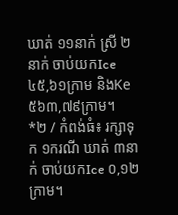ឃាត់ ១១នាក់ ស្រី ២នាក់ ចាប់យកIce ៤៥,៦១ក្រាម និងKe ៥៦៣,៧៩ក្រាម។
*២ / កំពង់ធំ៖ រក្សាទុក ១ករណី ឃាត់ ៣នាក់ ចាប់យកIce ០,១២ក្រាម។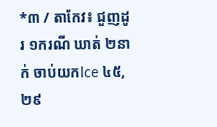*៣ / តាកែវ៖ ជួញដូរ ១ករណី ឃាត់ ២នាក់ ចាប់យកIce ៤៥,២៩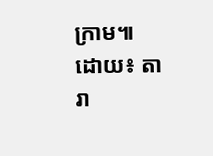ក្រាម៕
ដោយ៖ តារា